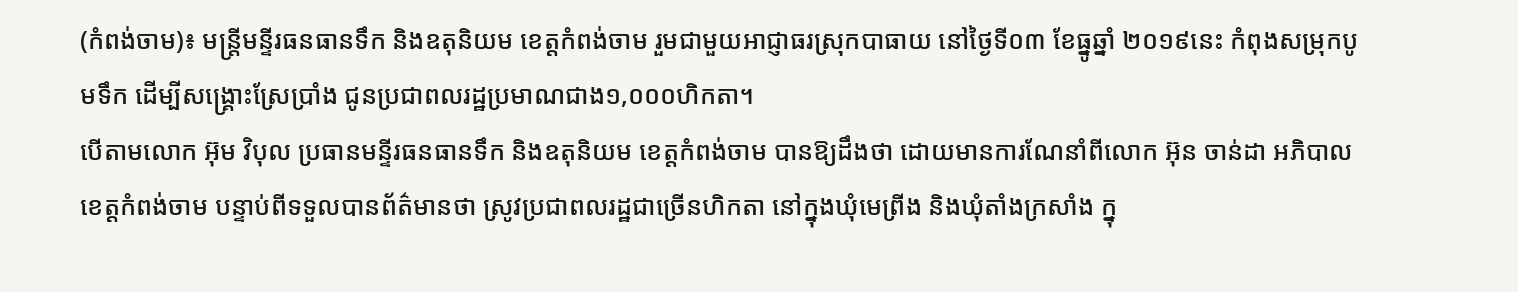(កំពង់ចាម)៖ មន្ត្រីមន្ទីរធនធានទឹក និងឧតុនិយម ខេត្តកំពង់ចាម រួមជាមួយអាជ្ញាធរស្រុកបាធាយ នៅថ្ងៃទី០៣ ខែធ្នូឆ្នាំ ២០១៩នេះ កំពុងសម្រុកបូមទឹក ដើម្បីសង្គ្រោះស្រែប្រាំង ជូនប្រជាពលរដ្ឋប្រមាណជាង១,០០០ហិកតា។
បើតាមលោក អ៊ុម វិបុល ប្រធានមន្ទីរធនធានទឹក និងឧតុនិយម ខេត្តកំពង់ចាម បានឱ្យដឹងថា ដោយមានការណែនាំពីលោក អ៊ុន ចាន់ដា អភិបាលខេត្តកំពង់ចាម បន្ទាប់ពីទទួលបានព័ត៌មានថា ស្រូវប្រជាពលរដ្ឋជាច្រើនហិកតា នៅក្នុងឃុំមេព្រីង និងឃុំតាំងក្រសាំង ក្នុ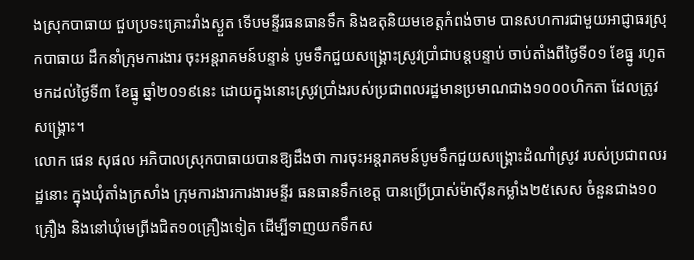ងស្រុកបាធាយ ជួបប្រទះគ្រោះរាំងស្ងួត ទើបមន្ទីរធនធានទឹក និងឧតុនិយមខេត្តកំពង់ចាម បានសហការជាមួយអាជ្ញាធរស្រុកបាធាយ ដឹកនាំក្រុមការងារ ចុះអន្តរាគមន៍បន្ទាន់ បូមទឹកជួយសង្រ្គោះស្រូវប្រាំជាបន្តបន្ទាប់ ចាប់តាំងពីថ្ងៃទី០១ ខែធ្នូ រហូតមកដល់ថ្ងៃទី៣ ខែធ្នូ ឆ្នាំ២០១៩នេះ ដោយក្នុងនោះស្រូវប្រាំងរបស់ប្រជាពលរដ្ឋមានប្រមាណជាង១០០០ហិកតា ដែលត្រូវសង្គ្រោះ។
លោក ផេន សុផល អភិបាលស្រុកបាធាយបានឱ្យដឹងថា ការចុះអន្តរាគមន៍បូមទឹកជួយសង្រ្គោះដំណាំស្រូវ របស់ប្រជាពលរដ្ឋនោះ ក្នុងឃុំតាំងក្រសាំង ក្រុមការងារការងារមន្ទីរ ធនធានទឹកខេត្ត បានប្រើប្រាស់ម៉ាស៊ីនកម្លាំង២៥សេស ចំនួនជាង១០គ្រឿង និងនៅឃុំមេព្រីងជិត១០គ្រឿងទៀត ដើម្បីទាញយកទឹកស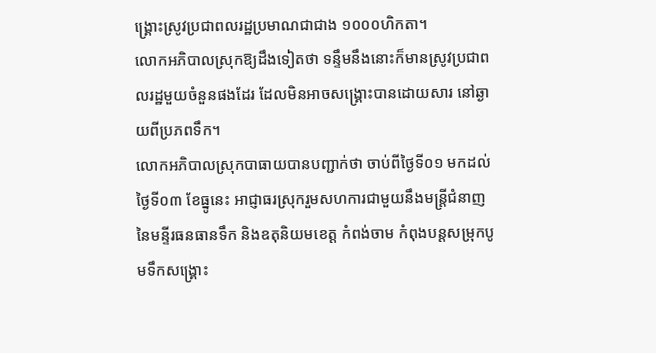ង្គ្រោះស្រូវប្រជាពលរដ្ឋប្រមាណជាជាង ១០០០ហិកតា។
លោកអភិបាលស្រុកឱ្យដឹងទៀតថា ទន្ទឹមនឹងនោះក៏មានស្រូវប្រជាពលរដ្ឋមួយចំនួនផងដែរ ដែលមិនអាចសង្គ្រោះបានដោយសារ នៅឆ្ងាយពីប្រភពទឹក។
លោកអភិបាលស្រុកបាធាយបានបញ្ជាក់ថា ចាប់ពីថ្ងៃទី០១ មកដល់ថ្ងៃទី០៣ ខែធ្នូនេះ អាជ្ញាធរស្រុករួមសហការជាមួយនឹងមន្ត្រីជំនាញ នៃមន្ទីរធនធានទឹក និងឧតុនិយមខេត្ត កំពង់ចាម កំពុងបន្តសម្រុកបូមទឹកសង្គ្រោះ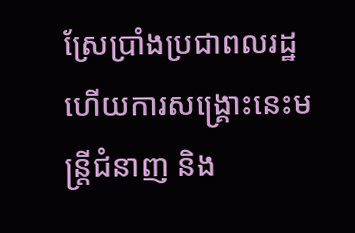ស្រែប្រាំងប្រជាពលរដ្ឋ ហើយការសង្គ្រោះនេះមន្ត្រីជំនាញ និង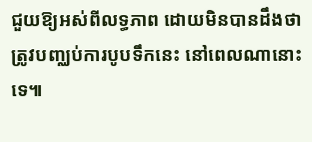ជួយឱ្យអស់ពីលទ្ធភាព ដោយមិនបានដឹងថាត្រូវបញ្ឈប់ការបូបទឹកនេះ នៅពេលណានោះទេ៕